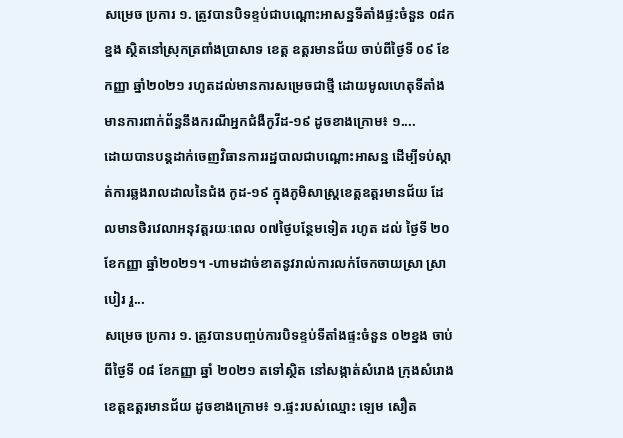សម្រេច ប្រការ ១. ត្រូវបានបិទខ្ទប់ជាបណ្តោះអាសន្នទីតាំងផ្ទះចំនួន ០៨កខ្នង ស្ថិតនៅស្រុកត្រពាំងប្រាសាទ ខេត្ត ឧត្តរមានជ័យ ចាប់ពីថ្ងៃទី ០៩ ខែកញ្ញា ឆ្នាំ២០២១ រហូតដល់មានការសម្រេចជាថ្មី ដោយមូលហេតុទីតាំង មានការពាក់ព័ន្ធនឹងករណីអ្នកជំងឺកូវីដ-១៩ ដូចខាងក្រោម៖ ១....
ដោយបានបន្តដាក់ចេញវិធានការរដ្ឋបាលជាបណ្តោះអាសន្ន ដើម្បីទប់ស្កាត់ការឆ្លងរាលដាលនៃជំង កូដ-១៩ ក្នុងភូមិសាស្ត្រខេត្តឧត្តរមានជ័យ ដែលមានថិរវេលាអនុវត្តរយៈពេល ០៧ថ្ងៃបន្ថែមទៀត រហូត ដល់ ថ្ងៃទី ២០ ខែកញ្ញា ឆ្នាំ២០២១។ -ហាមដាច់ខាតនូវរាល់ការលក់ចែកចាយស្រា ស្រាបៀរ រួ...
សម្រេច ប្រការ ១. ត្រូវបានបញ្ចប់ការបិទខ្ទប់ទីតាំងផ្ទះចំនួន ០២ខ្នង ចាប់ពីថ្ងៃទី ០៨ ខែកញ្ញា ឆ្នាំ ២០២១ តទៅស្ថិត នៅសង្កាត់សំរោង ក្រុងសំរោង ខេត្តឧត្តរមានជ័យ ដូចខាងក្រោម៖ ១.ផ្ទះរបស់ឈ្មោះ ឡេម សឿត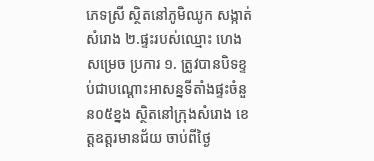ភេទស្រី ស្ថិតនៅភូមិឈូក សង្កាត់សំរោង ២.ផ្ទះរបស់ឈ្មោះ ហេង
សម្រេច ប្រការ ១. ត្រូវបានបិទខ្ទប់ជាបណ្តោះអាសន្នទីតាំងផ្ទះចំនួន០៥ខ្នង ស្ថិតនៅក្រុងសំរោង ខេត្តឧត្តរមានជ័យ ចាប់ពីថ្ងៃ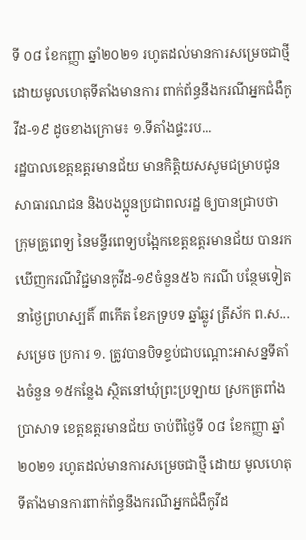ទី ០៨ ខែកញ្ញា ឆ្នាំ២០២១ រហូតដល់មានការសម្រេចជាថ្មី ដោយមូលហេតុទីតាំងមានការ ពាក់ព័ន្ធនឹងករណីអ្នកជំងឺកូវីដ-១៩ ដូចខាងក្រោម៖ ១.ទីតាំងផ្ទះរប...
រដ្ឋបាលខេត្តឧត្តរមានជ័យ មានកិត្តិយសសូមជម្រាបជូនសាធារណជន និងបងប្អូនប្រជាពលរដ្ឋ ឲ្យបានជ្រាបថា ក្រុមគ្រូពេទ្យ នៃមន្ទីរពេទ្យបង្អែកខេត្តឧត្ដរមានជ័យ បានរកឃើញករណីវិជ្ជមានកូវីដ-១៩ចំនួន៥៦ ករណី បន្ថែមទៀត នាថ្ងៃព្រហស្បតិ៍ ៣កើត ខែភទ្របទ ឆ្នាំឆ្លូវ ត្រីស័ក ព.ស...
សម្រេច ប្រការ ១. ត្រូវបានបិទខ្ទប់ជាបណ្តោះអាសន្នទីតាំងចំនួន ១៥កន្លែង ស្ថិតនៅឃុំព្រះប្រឡាយ ស្រកត្រពាំង ប្រាសាទ ខេត្តឧត្តរមានជ័យ ចាប់ពីថ្ងៃទី ០៨ ខែកញ្ញា ឆ្នាំ២០២១ រហូតដល់មានការសម្រេចជាថ្មី ដោយ មូលហេតុទីតាំងមានការពាក់ព័ន្ធនឹងករណីអ្នកជំងឺកូវីដ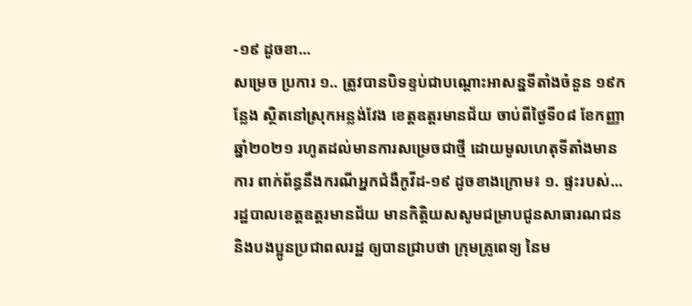-១៩ ដូចខា...
សម្រេច ប្រការ ១.. ត្រូវបានបិទខ្ទប់ជាបណ្តោះអាសន្នទីតាំងចំនួន ១៩កន្លែង ស្ថិតនៅស្រុកអន្លង់វែង ខេត្តឧត្តរមានជ័យ ចាប់ពីថ្ងៃទី០៨ ខែកញ្ញា ឆ្នាំ២០២១ រហូតដល់មានការសម្រេចជាថ្មី ដោយមូលហេតុទីតាំងមានការ ពាក់ព័ន្ធនឹងករណីអ្នកជំងឺកូវីដ-១៩ ដូចខាងក្រោម៖ ១. ផ្ទះរបស់...
រដ្ឋបាលខេត្តឧត្តរមានជ័យ មានកិត្តិយសសូមជម្រាបជូនសាធារណជន និងបងប្អូនប្រជាពលរដ្ឋ ឲ្យបានជ្រាបថា ក្រុមគ្រូពេទ្យ នៃម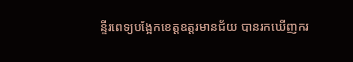ន្ទីរពេទ្យបង្អែកខេត្តឧត្ដរមានជ័យ បានរកឃើញករ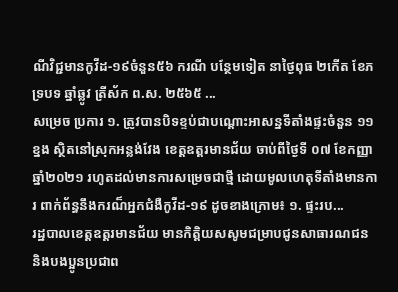ណីវិជ្ជមានកូវីដ-១៩ចំនួន៥៦ ករណី បន្ថែមទៀត នាថ្ងៃពុធ ២កើត ខែភទ្របទ ឆ្នាំឆ្លូវ ត្រីស័ក ព.ស. ២៥៦៥ ...
សម្រេច ប្រការ ១. ត្រូវបានបិទខ្ទប់ជាបណ្តោះអាសន្នទីតាំងផ្ទះចំនួន ១១ខ្នង ស្ថិតនៅស្រុកអន្លង់វែង ខេត្តឧត្តរមានជ័យ ចាប់ពីថ្ងៃទី ០៧ ខែកញ្ញា ឆ្នាំ២០២១ រហូតដល់មានការសម្រេចជាថ្មី ដោយមូលហេតុទីតាំងមានការ ពាក់ព័ន្ធនឹងករណ៏អ្នកជំងឺកូវីដ-១៩ ដូចខាងក្រោម៖ ១. ផ្ទះរប...
រដ្ឋបាលខេត្តឧត្តរមានជ័យ មានកិត្តិយសសូមជម្រាបជូនសាធារណជន និងបងប្អូនប្រជាព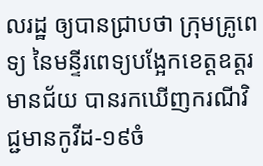លរដ្ឋ ឲ្យបានជ្រាបថា ក្រុមគ្រូពេទ្យ នៃមន្ទីរពេទ្យបង្អែកខេត្តឧត្ដរមានជ័យ បានរកឃើញករណីវិជ្ជមានកូវីដ-១៩ចំ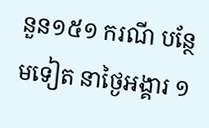នួន១៥១ ករណី បន្ថែមទៀត នាថ្ងៃអង្គារ ១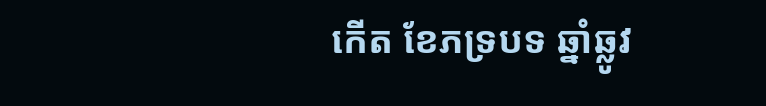កើត ខែភទ្របទ ឆ្នាំឆ្លូវ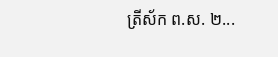ត្រីស័ក ព.ស. ២...